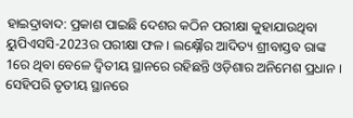ହାଇଦ୍ରାବାଦ: ପ୍ରକାଶ ପାଇଛି ଦେଶର କଠିନ ପରୀକ୍ଷା କୁହାଯାଉଥିବା ୟୁପିଏସସି-2023ର ପରୀକ୍ଷା ଫଳ । ଲକ୍ଷ୍ନୌର ଆଦିତ୍ୟ ଶ୍ରୀବାସ୍ତବ ରାଙ୍କ 1ରେ ଥିବା ବେଳେ ଦ୍ବିତୀୟ ସ୍ଥାନରେ ରହିଛନ୍ତି ଓଡ଼ିଶାର ଅନିମେଶ ପ୍ରଧାନ । ସେହିପରି ତୃତୀୟ ସ୍ଥାନରେ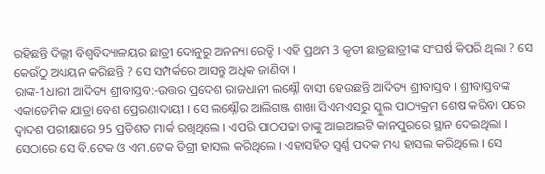ରହିଛନ୍ତି ଦିଲ୍ଲୀ ବିଶ୍ବବିଦ୍ୟାଳୟର ଛାତ୍ରୀ ଦୋନୁରୁ ଅନନ୍ୟା ରେଡ୍ଡି । ଏହି ପ୍ରଥମ 3 କୃତୀ ଛାତ୍ରଛାତ୍ରୀଙ୍କ ସଂଘର୍ଷ କିପରି ଥିଲା ? ସେ କେଉଁଠୁ ଅଧ୍ୟୟନ କରିଛନ୍ତି ? ସେ ସମ୍ପର୍କରେ ଆସନ୍ତୁ ଅଧିକ ଜାଣିବା ।
ରାଙ୍କ-1ଧାରୀ ଆଦିତ୍ୟ ଶ୍ରୀବାସ୍ତବ:-ଉତ୍ତର ପ୍ରଦେଶ ରାଜଧାନୀ ଲକ୍ଷ୍ନୌ ବାସୀ ହେଉଛନ୍ତି ଆଦିତ୍ୟ ଶ୍ରୀବାସ୍ତବ । ଶ୍ରୀବାସ୍ତବଙ୍କ ଏକାଡେମିକ ଯାତ୍ରା ବେଶ ପ୍ରେରଣାଦାୟୀ । ସେ ଲକ୍ଷ୍ନୌର ଆଲିଗଞ୍ଜ ଶାଖା ସିଏମଏସରୁ ସ୍କୁଲ ପାଠ୍ୟକ୍ରମ ଶେଷ କରିବା ପରେ ଦ୍ବାଦଶ ପରୀକ୍ଷାରେ 95 ପ୍ରତିଶତ ମାର୍କ ରଖିଥିଲେ । ଏପରି ପାଠପଢା ତାଙ୍କୁ ଆଇଆଇଟି କାନପୁରରେ ସ୍ଥାନ ଦେଇଥିଲା । ସେଠାରେ ସେ ବି.ଟେକ ଓ ଏମ.ଟେକ ଡିଗ୍ରୀ ହାସଲ କରିଥିଲେ । ଏହାସହିତ ସ୍ବର୍ଣ୍ଣ ପଦକ ମଧ୍ୟ ହାସଲ କରିଥିଲେ । ସେ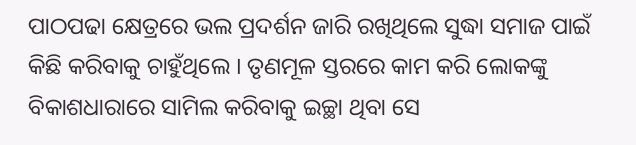ପାଠପଢା କ୍ଷେତ୍ରରେ ଭଲ ପ୍ରଦର୍ଶନ ଜାରି ରଖିଥିଲେ ସୁଦ୍ଧା ସମାଜ ପାଇଁ କିଛି କରିବାକୁ ଚାହୁଁଥିଲେ । ତୃଣମୂଳ ସ୍ତରରେ କାମ କରି ଲୋକଙ୍କୁ ବିକାଶଧାରାରେ ସାମିଲ କରିବାକୁ ଇଚ୍ଛା ଥିବା ସେ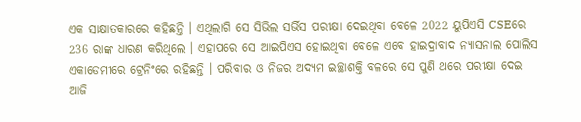ଏକ ସାକ୍ଷାତକାରରେ କହିଛନ୍ତି । ଏଥିଲାଗି ସେ ସିଭିଲ ସର୍ଭିସ ପରୀକ୍ଷା ଦେଇଥିବା ବେଳେ 2022 ୟୁପିଏସି CSEରେ 236 ରାଙ୍କ ଧାରଣ କରିଥିଲେ । ଏହାପରେ ସେ ଆଇପିଏସ ହୋଇଥିବା ବେଳେ ଏବେ ହାଇଦ୍ରାବାଦ ନ୍ୟାସନାଲ ପୋଲିସ ଏକାଡେମୀରେ ଟ୍ରେନିଂରେ ରହିଛନ୍ତି । ପରିବାର ଓ ନିଜର ଅଦ୍ୟମ ଇଚ୍ଛାଶକ୍ତି ବଳରେ ସେ ପୁଣି ଥରେ ପରୀକ୍ଷା ଦେଇ ଆଜି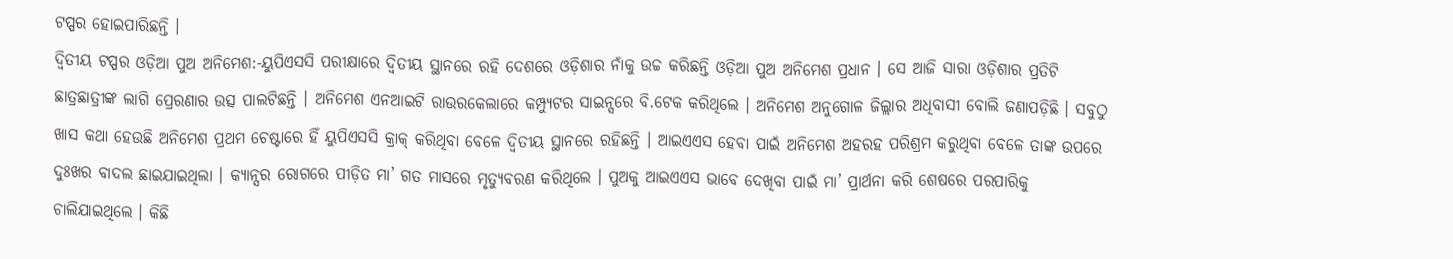ଟପ୍ପର ହୋଇପାରିଛନ୍ତି ।
ଦ୍ବିତୀୟ ଟପ୍ପର ଓଡ଼ିଆ ପୁଅ ଅନିମେଶ:-ୟୁପିଏସସି ପରୀକ୍ଷାରେ ଦ୍ବିତୀୟ ସ୍ଥାନରେ ରହି ଦେଶରେ ଓଡ଼ିଶାର ନାଁକୁ ଉଚ୍ଚ କରିଛନ୍ତି ଓଡ଼ିଆ ପୁଅ ଅନିମେଶ ପ୍ରଧାନ । ସେ ଆଜି ସାରା ଓଡ଼ିଶାର ପ୍ରତିଟି ଛାତ୍ରଛାତ୍ରୀଙ୍କ ଲାଗି ପ୍ରେରଣାର ଉତ୍ସ ପାଲଟିଛନ୍ତି । ଅନିମେଶ ଏନଆଇଟି ରାଉରକେଲାରେ କମ୍ପ୍ୟୁଟର ସାଇନ୍ସରେ ବି.ଟେକ କରିଥିଲେ । ଅନିମେଶ ଅନୁଗୋଳ ଜିଲ୍ଲାର ଅଧିବାସୀ ବୋଲି ଜଣାପଡ଼ିଛି । ସବୁଠୁ ଖାସ କଥା ହେଉଛି ଅନିମେଶ ପ୍ରଥମ ଚେଷ୍ଟାରେ ହିଁ ୟୁପିଏସସି କ୍ରାକ୍ କରିଥିବା ବେଳେ ଦ୍ବିତୀୟ ସ୍ଥାନରେ ରହିଛନ୍ତି । ଆଇଏଏସ ହେବା ପାଇଁ ଅନିମେଶ ଅହରହ ପରିଶ୍ରମ କରୁଥିବା ବେଳେ ତାଙ୍କ ଉପରେ ଦୁଃଖର ବାଦଲ ଛାଇଯାଇଥିଲା । କ୍ୟାନ୍ସର ରୋଗରେ ପୀଡ଼ିତ ମା’ ଗତ ମାସରେ ମୃତ୍ୟୁବରଣ କରିଥିଲେ । ପୁଅକୁ ଆଇଏଏସ ଭାବେ ଦେଖିବା ପାଇଁ ମା’ ପ୍ରାର୍ଥନା କରି ଶେଷରେ ପରପାରିକୁ ଚାଲିଯାଇଥିଲେ । କିଛି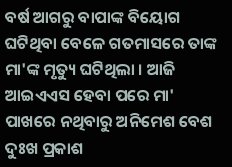ବର୍ଷ ଆଗରୁ ବାପାଙ୍କ ବିୟୋଗ ଘଟିଥିବା ବେଳେ ଗତମାସରେ ତାଙ୍କ ମା'ଙ୍କ ମୃତ୍ୟୁ ଘଟିଥିଲା । ଆଜି ଆଇଏଏସ ହେବା ପରେ ମା' ପାଖରେ ନଥିବାରୁ ଅନିମେଶ ବେଶ ଦୁଃଖ ପ୍ରକାଶ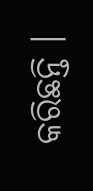କରିଛନ୍ତି ।